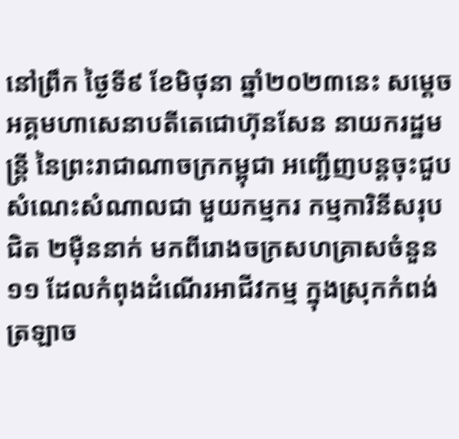នៅព្រឹក ថ្ងៃទី៩ ខែមិថុនា ឆ្នាំ២០២៣នេះ សម្តេចអគ្គមហាសេនាបតីតេជោហ៊ុនសែន នាយករដ្ឋមន្ត្រី នៃព្រះរាជាណាចក្រកម្ពុជា អញ្ជើញបន្តចុះជួបសំណេះសំណាលជា មួយកម្មករ កម្មការិនីសរុបជិត ២ម៉ឺននាក់ មកពីរោងចក្រសហគ្រាសចំនួន១១ ដែលកំពុងដំណើរអាជីវកម្ម ក្នុងស្រុកកំពង់ ត្រឡាច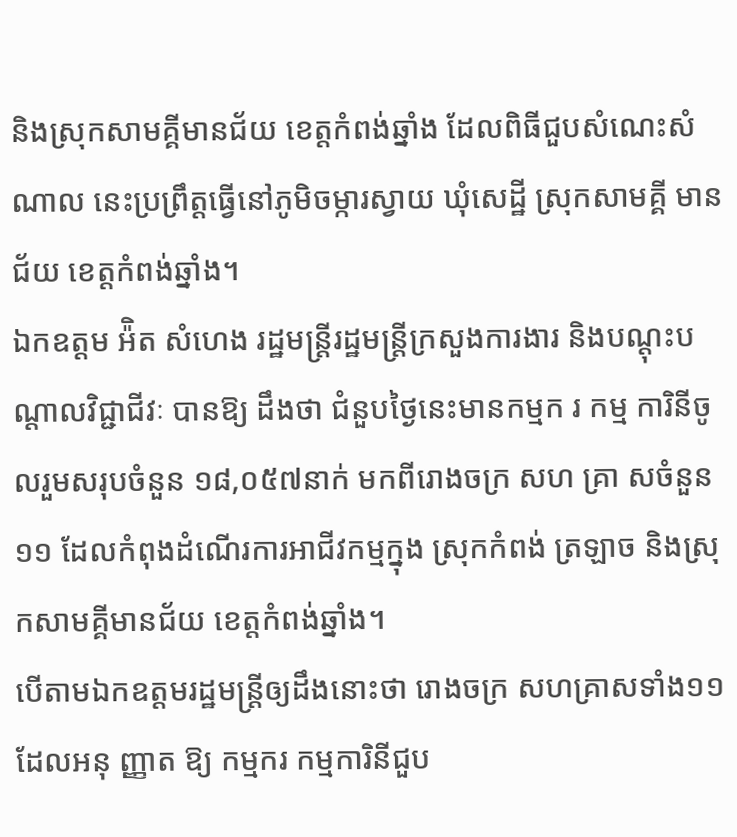និងស្រុកសាមគ្គីមានជ័យ ខេត្តកំពង់ឆ្នាំង ដែលពិធីជួបសំណេះសំណាល នេះប្រព្រឹត្តធ្វើនៅភូមិចម្ការស្វាយ ឃុំសេដ្ឋី ស្រុកសាមគ្គី មានជ័យ ខេត្តកំពង់ឆ្នាំង។
ឯកឧត្តម អ៉ិត សំហេង រដ្ឋមន្ត្រីរដ្ឋមន្ត្រីក្រសួងការងារ និងបណ្តុះបណ្តាលវិជ្ជាជីវៈ បានឱ្យ ដឹងថា ជំនួបថ្ងៃនេះមានកម្មក រ កម្ម ការិនីចូលរួមសរុបចំនួន ១៨,០៥៧នាក់ មកពីរោងចក្រ សហ គ្រា សចំនួន១១ ដែលកំពុងដំណើរការអាជីវកម្មក្នុង ស្រុកកំពង់ ត្រឡាច និងស្រុកសាមគ្គីមានជ័យ ខេត្តកំពង់ឆ្នាំង។
បើតាមឯកឧត្តមរដ្ឋមន្រ្តីឲ្យដឹងនោះថា រោងចក្រ សហគ្រាសទាំង១១ ដែលអនុ ញ្ញាត ឱ្យ កម្មករ កម្មការិនីជួប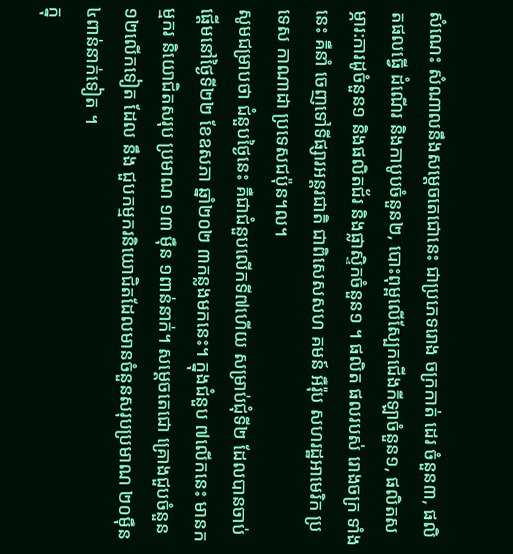សំណេះ សំណាលនឹងសម្តេចតេជោនេះ ជាប្រភេទរោង ចក្រកាត់ ដេរ ចំនួន៣, ផលិតផលធ្វើ ដំណើរ និងកាបូបចំនួន២, បោះពុម្ពលើស្បែកជើងកីឡាចំនួន១, ផលិតសម្ភារ:ការដូចំនួន១ និងផលិតជ័រ និងផ្លាស្ទិកចំនួន១ ។ ផលិត ផលរបស់ រោងចក្រ ទាំង នេះ គឺនាំ ចេញទៅទីផ្សារអន្តរជាតិ ជាពិសេសសហ គមន៍ អឺរ៉ុប សហរដ្ឋអាមេរិក ប្រទេស កាណាដា ប្រទេសជប៉ុន។ល។
សូមជម្រាបថា ជំនួបថ្ងៃនេះ គឺជាជំនួបលើកទី៧ហើយ សម្រាប់ជុំទី២ ដែលបានចាប់ផ្តើមនៅថ្ងៃទី២២ ខែឧសភា ឆ្នាំ២០២ ៣កន្លងមកនេះ។ ក្នុងជំនួប ៧លើកនេះ មានកម្មករ និយោជិតសរុប ប្រមាណ ១៣ ម៉ឺន ១ពាន់នាក់។ សម្តេចតេជោ គ្រោងជួបចំនួន ១២លើកទៀត ដែល នឹង ជួបកម្មករនិយោជិតដែលមានចំនួនសរុបប្រមាណ ២០ម៉ឺន ៤ពាន់នាក់ទៀត ។
ក្នុ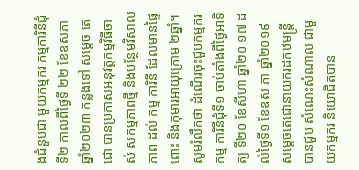ងជំនួបជា មួយកម្មករ កម្មការិនីជុំទី២ កាលពីថ្ងៃទី ២២ ខែឧសភា ឆ្នាំ២០២៣ កន្លងទៅ សម្ដេច តេជោ បានប្រកាសអនុវត្តកម្មវិធីចាស់ សកម្មភាពថ្មី និងបន្ថែមវិសាល ភាព ដល់ កម្ម ការិនី ដែលមានផ្ទៃពោះ និងកុមារអាយុក្រោម ២ឆ្នាំ។
សូមរំលឹកថា ដំណើរចុះជួបកម្មករ កម្ម ការិនីជុំទី១ ចាប់តាំងពីថ្ងៃអាទិត្យ ទី២០ ខែសីហា ឆ្នាំ២០ ១៧ ដល់ថ្ងៃទី១ ខែឧស ភា ឆ្នាំ២០១៩ សម្តេចតេជោនាយករដកឋមន្រ្តី បានជួប សំណេះសំណាល ជាមួយកម្មករ និយោជិតបាន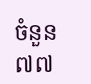ចំនួន ៧៧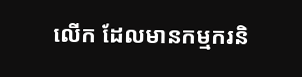លើក ដែលមានកម្មករនិ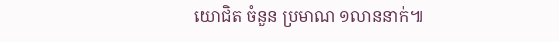យោជិត ចំនួន ប្រមាណ ១លាននាក់៕